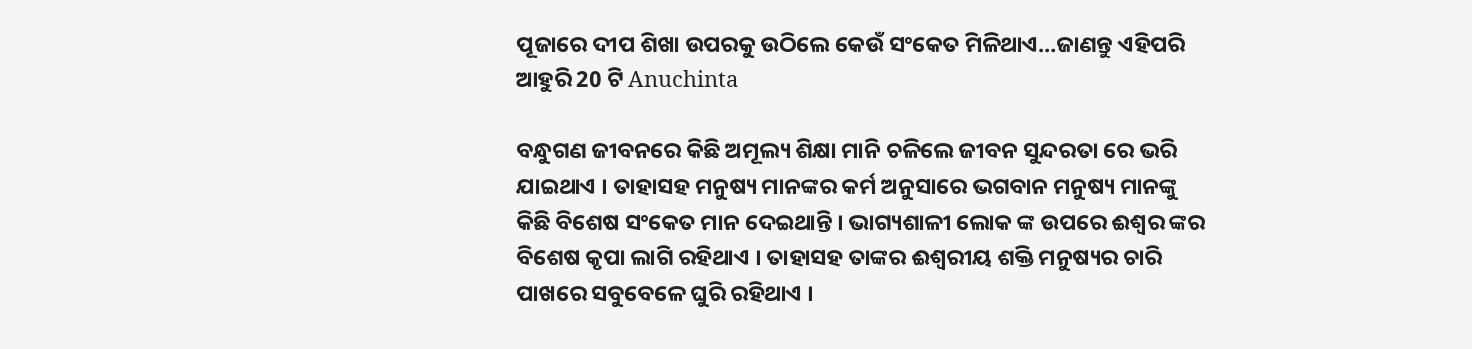ପୂଜାରେ ଦୀପ ଶିଖା ଉପରକୁ ଉଠିଲେ କେଉଁ ସଂକେତ ମିଳିଥାଏ…ଜାଣନ୍ତୁ ଏହିପରି ଆହୁରି 20 ଟି Anuchinta

ବନ୍ଧୁଗଣ ଜୀବନରେ କିଛି ଅମୂଲ୍ୟ ଶିକ୍ଷା ମାନି ଚଳିଲେ ଜୀବନ ସୁନ୍ଦରତା ରେ ଭରି ଯାଇଥାଏ । ତାହାସହ ମନୁଷ୍ୟ ମାନଙ୍କର କର୍ମ ଅନୁସାରେ ଭଗବାନ ମନୁଷ୍ୟ ମାନଙ୍କୁ କିଛି ବିଶେଷ ସଂକେତ ମାନ ଦେଇଥାନ୍ତି । ଭାଗ୍ୟଶାଳୀ ଲୋକ ଙ୍କ ଉପରେ ଈଶ୍ଵର ଙ୍କର ବିଶେଷ କୃପା ଲାଗି ରହିଥାଏ । ତାହାସହ ତାଙ୍କର ଈଶ୍ବରୀୟ ଶକ୍ତି ମନୁଷ୍ୟର ଚାରି ପାଖରେ ସବୁବେଳେ ଘୁରି ରହିଥାଏ ।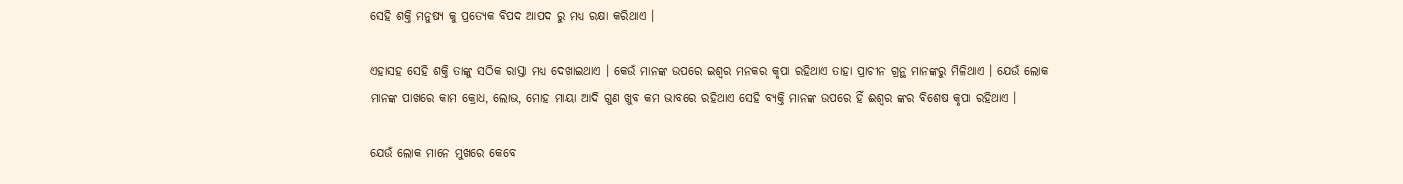ସେହି ଶକ୍ତି ମନୁଷ୍ୟ କୁ ପ୍ରତ୍ଯେକ ବିପଦ ଆପଦ ରୁ ମଧ୍ୟ ରକ୍ଷା କରିଥାଏ ।

ଏହାସହ ସେହି ଶକ୍ତି ତାଙ୍କୁ ସଠିକ ରାସ୍ତା ମଧ୍ୟ ଦେଖାଇଥାଏ । କେଉଁ ମାନଙ୍କ ଉପରେ ଇଶ୍ଵର ମନକର କୃପା ରହିଥାଏ ତାହା ପ୍ରାଚୀନ ଗ୍ରନ୍ଥ ମାନଙ୍କରୁ ମିଳିଥାଏ । ଯେଉଁ ଲୋକ ମାନଙ୍କ ପାଖରେ କାମ କ୍ରୋଧ, ଲୋଭ, ମୋହ ମାୟା ଆଦି ଗୁଣ ଖୁବ କମ ଭାବରେ ରହିଥାଏ ସେହି ବ୍ୟକ୍ତି ମାନଙ୍କ ଉପରେ ହିଁ ଈଶ୍ଵର ଙ୍କର ବିଶେଷ କୃପା ରହିଥାଏ ।

ଯେଉଁ ଲୋକ ମାନେ ମୁଖରେ କେବେ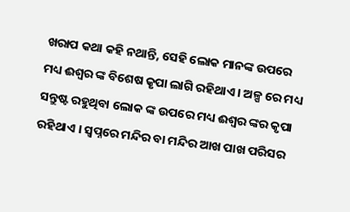ଖରାପ କଥା କହି ନଥାନ୍ତି, ସେହି ଲୋକ ମାନଙ୍କ ଉପରେ ମଧ୍ୟ ଈଶ୍ଵର ଙ୍କ ବିଶେଷ କୃପା ଲାଗି ରହିଥାଏ । ଅଳ୍ପ ରେ ମଧ୍ୟ ସନ୍ତୁଷ୍ଟ ରହୁଥିବା ଲୋକ ଙ୍କ ଉପରେ ମଧ୍ୟ ଈଶ୍ଵର ଙ୍କର କୃପା ରହିଥାଏ । ସ୍ଵପ୍ନରେ ମନ୍ଦିର ବା ମନ୍ଦିର ଆଖ ପାଖ ପରିସର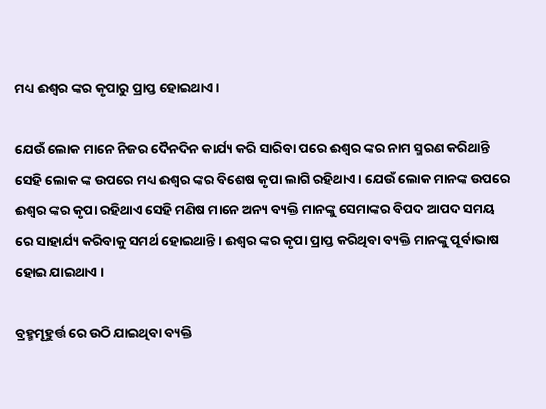ମଧ୍ୟ ଈଶ୍ଵର ଙ୍କର କୃପାରୁ ପ୍ରାପ୍ତ ହୋଇଥାଏ ।

ଯେଉଁ ଲୋକ ମାନେ ନିଜର ଦୈନଦିନ କାର୍ଯ୍ୟ କରି ସାରିବା ପରେ ଈଶ୍ଵର ଙ୍କର ନାମ ସ୍ମରଣ କରିଥାନ୍ତି ସେହି ଲୋକ ଙ୍କ ଉପରେ ମଧ୍ୟ ଈଶ୍ଵର ଙ୍କର ବିଶେଷ କୃପା ଲାଗି ରହିଥାଏ । ଯେଉଁ ଲୋକ ମାନଙ୍କ ଉପରେ ଈଶ୍ଵର ଙ୍କର କୃପା ରହିଥାଏ ସେହି ମଣିଷ ମାନେ ଅନ୍ୟ ବ୍ୟକ୍ତି ମାନଙ୍କୁ ସେମାଙ୍କର ବିପଦ ଆପଦ ସମୟ ରେ ସାହାର୍ଯ୍ୟ କରିବାକୁ ସମର୍ଥ ହୋଇଥାନ୍ତି । ଈଶ୍ଵର ଙ୍କର କୃପା ପ୍ରାପ୍ତ କରିଥିବା ବ୍ୟକ୍ତି ମାନଙ୍କୁ ପୂର୍ବାଭାଷ ହୋଇ ଯାଇଥାଏ ।

ବ୍ରହ୍ମମୂହୁର୍ତ୍ତ ରେ ଉଠି ଯାଇଥିବା ବ୍ୟକ୍ତି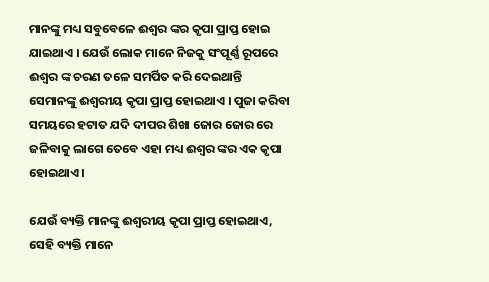ମାନଙ୍କୁ ମଧ୍ୟ ସବୁବେଳେ ଈଶ୍ଵର ଙ୍କର କୃପା ପ୍ରାପ୍ତ ହୋଇ ଯାଇଥାଏ । ଯେଉଁ ଲୋକ ମାନେ ନିଜକୁ ସଂପୂର୍ଣ୍ଣ ରୂପରେ ଈଶ୍ଵର ଙ୍କ ଚରଣ ତଳେ ସମର୍ପିତ କରି ଦେଇଥାନ୍ତି ସେମାନଙ୍କୁ ଈଶ୍ବରୀୟ କୃପା ପ୍ରାପ୍ତ ହୋଇଥାଏ । ପୁଜା କରିବା ସମୟରେ ହଟାତ ଯଦି ଦୀପର ଶିଖା ଜୋର ଜୋର ରେ ଜଳିବାକୁ ଲାଗେ ତେବେ ଏହା ମଧ୍ୟ ଈଶ୍ଵର ଙ୍କର ଏକ କୃପା ହୋଇଥାଏ ।

ଯେଉଁ ବ୍ୟକ୍ତି ମାନଙ୍କୁ ଈଶ୍ବରୀୟ କୃପା ପ୍ରାପ୍ତ ହୋଇଥାଏ, ସେହି ବ୍ୟକ୍ତି ମାନେ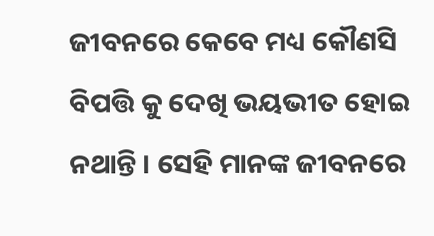ଜୀବନରେ କେବେ ମଧ୍ୟ କୌଣସି ବିପତ୍ତି କୁ ଦେଖି ଭୟଭୀତ ହୋଇ ନଥାନ୍ତି । ସେହି ମାନଙ୍କ ଜୀବନରେ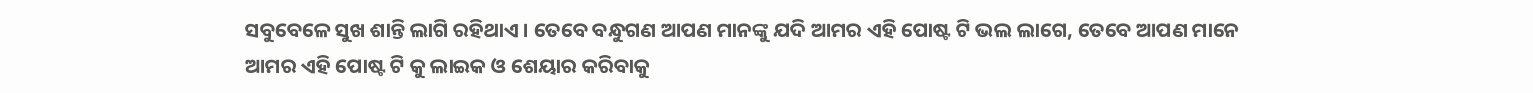ସବୁବେଳେ ସୁଖ ଶାନ୍ତି ଲାଗି ରହିଥାଏ । ତେବେ ବନ୍ଧୁଗଣ ଆପଣ ମାନଙ୍କୁ ଯଦି ଆମର ଏହି ପୋଷ୍ଟ ଟି ଭଲ ଲାଗେ, ତେବେ ଆପଣ ମାନେ ଆମର ଏହି ପୋଷ୍ଟ ଟି କୁ ଲାଇକ ଓ ଶେୟାର କରିବାକୁ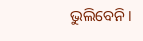ଭୁଲିବେନି ।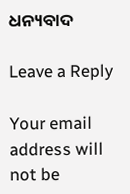ଧନ୍ୟବାଦ

Leave a Reply

Your email address will not be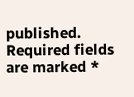published. Required fields are marked *